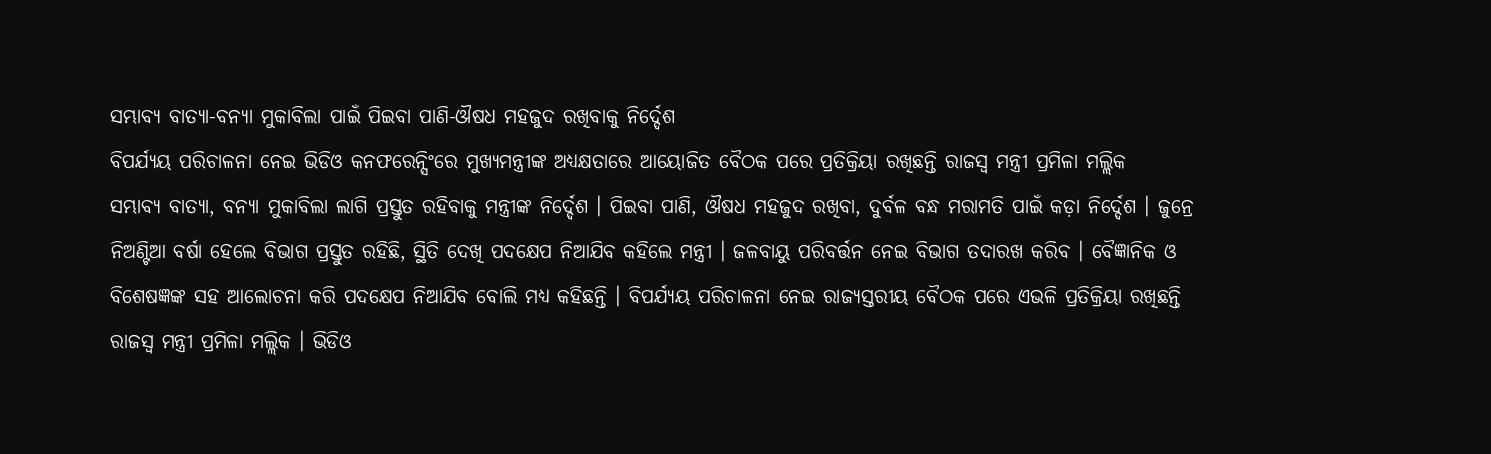ସମ୍ଭାବ୍ୟ ବାତ୍ୟା-ବନ୍ୟା ମୁକାବିଲା ପାଇଁ ପିଇବା ପାଣି-ଔଷଧ ମହଜୁଦ ରଖିବାକୁ ନିର୍ଦ୍ଦେଶ
ବିପର୍ଯ୍ୟୟ ପରିଚାଳନା ନେଇ ଭିଡିଓ କନଫରେନ୍ସିଂରେ ମୁଖ୍ୟମନ୍ତ୍ରୀଙ୍କ ଅଧ୍ୟକ୍ଷତାରେ ଆୟୋଜିତ ବୈଠକ ପରେ ପ୍ରତିକ୍ରିୟା ରଖିଛନ୍ତି ରାଜସ୍ୱ ମନ୍ତ୍ରୀ ପ୍ରମିଳା ମଲ୍ଲିକ
ସମ୍ଭାବ୍ୟ ବାତ୍ୟା, ବନ୍ୟା ମୁକାବିଲା ଲାଗି ପ୍ରସ୍ତୁତ ରହିବାକୁ ମନ୍ତ୍ରୀଙ୍କ ନିର୍ଦ୍ଦେଶ । ପିଇବା ପାଣି, ଔଷଧ ମହଜୁଦ ରଖିବା, ଦୁର୍ବଳ ବନ୍ଧ ମରାମତି ପାଇଁ କଡ଼ା ନିର୍ଦ୍ଦେଶ । ଜୁନ୍ରେ ନିଅଣ୍ଟିଆ ବର୍ଷା ହେଲେ ବିଭାଗ ପ୍ରସ୍ତୁତ ରହିଛି, ସ୍ଥିତି ଦେଖି ପଦକ୍ଷେପ ନିଆଯିବ କହିଲେ ମନ୍ତ୍ରୀ । ଜଳବାୟୁ ପରିବର୍ତ୍ତନ ନେଇ ବିଭାଗ ତଦାରଖ କରିବ । ବୈଜ୍ଞାନିକ ଓ ବିଶେଷଜ୍ଞଙ୍କ ସହ ଆଲୋଚନା କରି ପଦକ୍ଷେପ ନିଆଯିବ ବୋଲି ମଧ୍ୟ କହିଛନ୍ତି । ବିପର୍ଯ୍ୟୟ ପରିଚାଳନା ନେଇ ରାଜ୍ୟସ୍ତରୀୟ ବୈଠକ ପରେ ଏଭଳି ପ୍ରତିକ୍ରିୟା ରଖିଛନ୍ତି ରାଜସ୍ୱ ମନ୍ତ୍ରୀ ପ୍ରମିଳା ମଲ୍ଲିକ । ଭିଡିଓ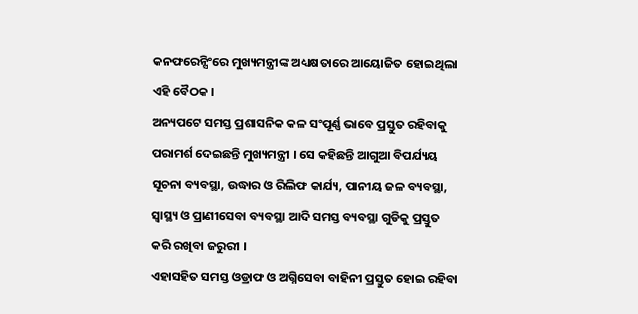କନଫରେନ୍ସିଂରେ ମୁଖ୍ୟମନ୍ତ୍ରୀଙ୍କ ଅଧ୍ୟକ୍ଷତାରେ ଆୟୋଜିତ ହୋଇଥିଲା ଏହି ବୈଠକ ।
ଅନ୍ୟପଟେ ସମସ୍ତ ପ୍ରଶାସନିକ କଳ ସଂପୂର୍ଣ୍ଣ ଭାବେ ପ୍ରସ୍ତୁତ ରହିବାକୁ ପରାମର୍ଶ ଦେଇଛନ୍ତି ମୁଖ୍ୟମନ୍ତ୍ରୀ । ସେ କହିଛନ୍ତି ଆଗୁଆ ବିପର୍ଯ୍ୟୟ ସୂଚନା ବ୍ୟବସ୍ଥା, ଉଦ୍ଧାର ଓ ରିଲିଫ କାର୍ଯ୍ୟ, ପାନୀୟ ଜଳ ବ୍ୟବସ୍ଥା, ସ୍ୱାସ୍ଥ୍ୟ ଓ ପ୍ରାଣୀସେବା ବ୍ୟବସ୍ଥା ଆଦି ସମସ୍ତ ବ୍ୟବସ୍ଥା ଗୁଡିକୁ ପ୍ରସ୍ତୁତ କରି ରଖିବା ଜରୁରୀ ।
ଏହାସହିତ ସମସ୍ତ ଓଡ୍ରାଫ ଓ ଅଗ୍ନିସେବା ବାହିନୀ ପ୍ରସ୍ତୁତ ହୋଇ ରହିବା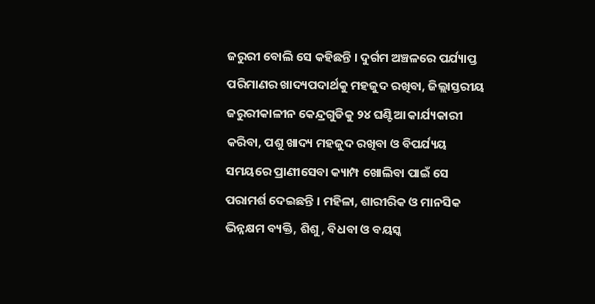ଜରୁରୀ ବୋଲି ସେ କହିଛନ୍ତି । ଦୁର୍ଗମ ଅଞ୍ଚଳରେ ପର୍ଯ୍ୟାପ୍ତ ପରିମାଣର ଖାଦ୍ୟପଦାର୍ଥକୁ ମହଜୁଦ ରଖିବା, ଜିଲ୍ଲାସ୍ତରୀୟ ଜରୁରୀକାଳୀନ କେନ୍ଦ୍ରଗୁଡିକୁ ୨୪ ଘଣ୍ଟିଆ କାର୍ଯ୍ୟକାରୀ କରିବା, ପଶୁ ଖାଦ୍ୟ ମହଜୁଦ ରଖିବା ଓ ବିପର୍ଯ୍ୟୟ ସମୟରେ ପ୍ରାଣୀସେବା କ୍ୟାମ୍ପ ଖୋଲିବା ପାଇଁ ସେ ପରାମର୍ଶ ଦେଇଛନ୍ତି । ମହିଳା, ଶାରୀରିକ ଓ ମାନସିକ ଭିନ୍ନକ୍ଷମ ବ୍ୟକ୍ତି, ଶିଶୁ, ବିଧବା ଓ ବୟସ୍କ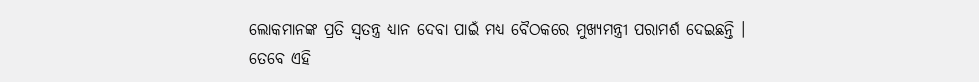ଲୋକମାନଙ୍କ ପ୍ରତି ସ୍ୱତନ୍ତ୍ର ଧ୍ୟାନ ଦେବା ପାଇଁ ମଧ୍ୟ ବୈଠକରେ ମୁଖ୍ୟମନ୍ତ୍ରୀ ପରାମର୍ଶ ଦେଇଛନ୍ତି ।
ତେବେ ଏହି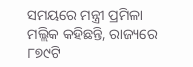ସମୟରେ ମନ୍ତ୍ରୀ ପ୍ରମିଳା ମଲ୍ଲିକ କହିଛନ୍ତି, ରାଜ୍ୟରେ ୮୭୯ଟି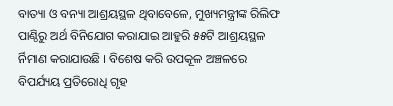ବାତ୍ୟା ଓ ବନ୍ୟା ଆଶ୍ରୟସ୍ଥଳ ଥିବାବେଳେ, ମୁଖ୍ୟମନ୍ତ୍ରୀଙ୍କ ରିଲିଫ ପାଣ୍ଠିରୁ ଅର୍ଥ ବିନିଯୋଗ କରାଯାଇ ଆହୁରି ୫୫ଟି ଆଶ୍ରୟସ୍ଥଳ ର୍ନିମାଣ କରାଯାଉଛି । ବିଶେଷ କରି ଉପକୂଳ ଅଞ୍ଚଳରେ ବିପର୍ଯ୍ୟୟ ପ୍ରତିରୋଧି ଗୃହ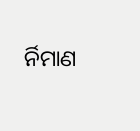ର୍ନିମାଣ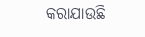କରାଯାଉଛି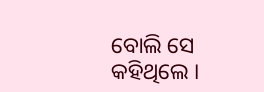ବୋଲି ସେ କହିଥିଲେ ।